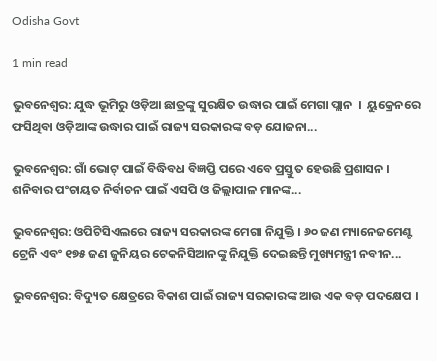Odisha Govt

1 min read

ଭୁବନେଶ୍ୱର: ଯୁଦ୍ଧ ଭୂମିରୁ ଓଡ଼ିଆ ଛାତ୍ରଙ୍କୁ ସୁରକ୍ଷିତ ଉଦ୍ଧାର ପାଇଁ ମେଗା ପ୍ଲାନ  ।  ୟୁକ୍ରେନରେ ଫସିଥିବା ଓଡ଼ିଆଙ୍କ ଉଦ୍ଧାର ପାଇଁ ରାଜ୍ୟ ସରକାରଙ୍କ ବଡ଼ ଯୋଜନା...

ଭୁବନେଶ୍ୱର: ଗାଁ ଭୋଟ୍ ପାଇଁ ବିଦ୍ଧିବଧ ବିଜ୍ଞପ୍ତି ପରେ ଏବେ ପ୍ରସ୍ତୁତ ହେଉଛି ପ୍ରଶାସନ । ଶନିବାର ପଂଚାୟତ ନିର୍ବାଚନ ପାଇଁ ଏସପି ଓ ଜିଲ୍ଲାପାଳ ମାନଙ୍କ...

ଭୁବନେଶ୍ୱର: ଓପିଟିସିଏଲରେ ରାଜ୍ୟ ସରକାରଙ୍କ ମେଗା ନିଯୁକ୍ତି । ୬୦ ଜଣ ମ୍ୟାନେଜମେଣ୍ଟ ଟ୍ରେନି ଏବଂ ୧୭୫ ଜଣ ଜୁନିୟର ଟେକନିସିଆନଙ୍କୁ ନିଯୁକ୍ତି ଦେଇଛନ୍ତି ମୁଖ୍ୟମନ୍ତ୍ରୀ ନବୀନ...

ଭୁବନେଶ୍ୱର: ବିଦ୍ୟୁତ କ୍ଷେତ୍ରରେ ବିକାଶ ପାଇଁ ରାଜ୍ୟ ସରକାରଙ୍କ ଆଉ ଏକ ବଡ଼ ପଦକ୍ଷେପ ।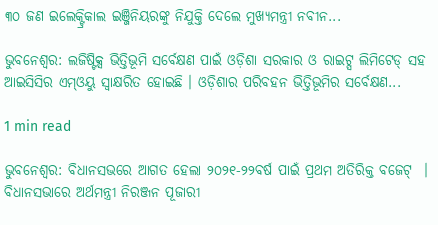୩୦ ଜଣ ଇଲେକ୍ଟ୍ରିକାଲ ଇଞ୍ଜିନିୟରଙ୍କୁ ନିଯୁକ୍ତି ଦେଲେ ମୁଖ୍ୟମନ୍ତ୍ରୀ ନବୀନ...

ଭୁବନେଶ୍ୱର: ଲଜିଷ୍ଟିକ୍ସ ଭିତ୍ତିଭୂମି ସର୍ବେକ୍ଷଣ ପାଇଁ ଓଡ଼ିଶା ସରକାର ଓ ରାଇଟ୍ସ ଲିମିଟେଡ୍ ସହ ଆଇସିସିର ଏମ୍‌ଓୟୁ ସ୍ୱାକ୍ଷରିତ ହୋଇଛି । ଓଡ଼ିଶାର ପରିବହନ ଭିତ୍ତିଭୂମିର ସର୍ବେକ୍ଷଣ...

1 min read

ଭୁବନେଶ୍ୱର: ବିଧାନସଭରେ ଆଗତ ହେଲା ୨୦୨୧-୨୨ବର୍ଷ ପାଇଁ ପ୍ରଥମ ଅତିରିକ୍ତ ବଜେଟ୍  । ବିଧାନସଭାରେ ଅର୍ଥମନ୍ତ୍ରୀ ନିରଞ୍ଜନ ପୂଜାରୀ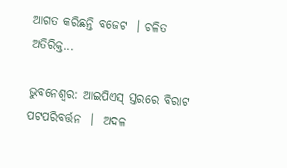ଆଗତ କରିଛନ୍ତି ବଜେଟ  । ଚଳିତ ଅତିରିକ୍ତ...

ଭୁବନେଶ୍ୱର: ଆଇପିଏସ୍‍ ସ୍ତରରେ ବିରାଟ ପଟପରିବର୍ତ୍ତନ  ।  ଅଦଳ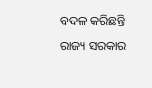ବଦଳ କରିଛନ୍ତି ରାଜ୍ୟ ସରକାର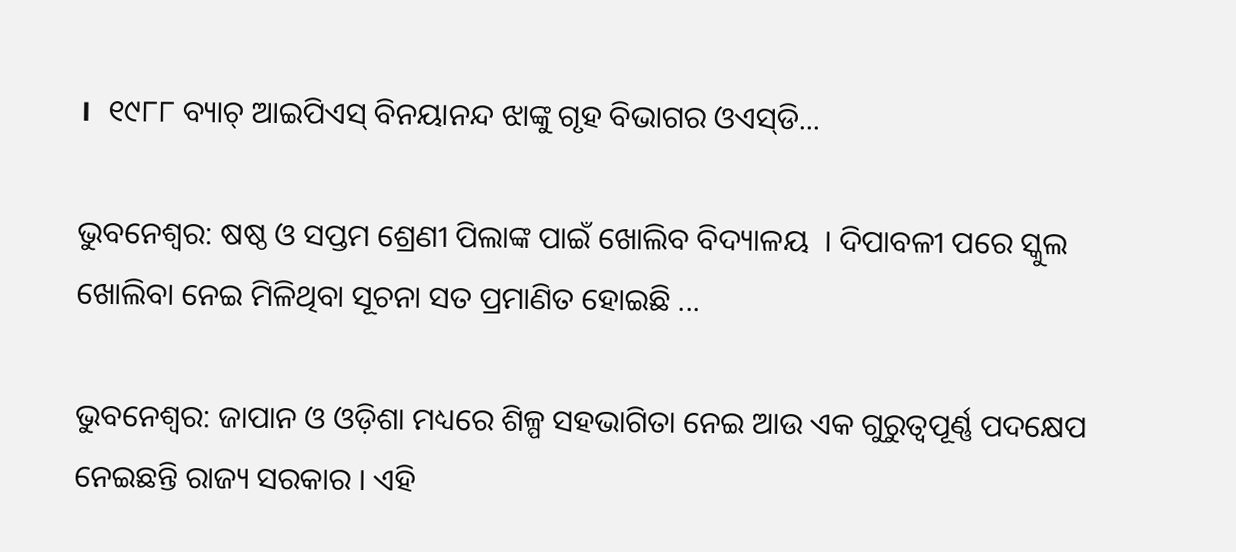।  ୧୯୮୮ ବ୍ୟାଚ୍‍ ଆଇପିଏସ୍‍ ବିନୟାନନ୍ଦ ଝାଙ୍କୁ ଗୃହ ବିଭାଗର ଓଏସ୍‍ଡି...

ଭୁବନେଶ୍ୱର: ଷଷ୍ଠ ଓ ସପ୍ତମ ଶ୍ରେଣୀ ପିଲାଙ୍କ ପାଇଁ ଖୋଲିବ ବିଦ୍ୟାଳୟ  । ଦିପାବଳୀ ପରେ ସ୍କୁଲ ଖୋଲିବା ନେଇ ମିଳିଥିବା ସୂଚନା ସତ ପ୍ରମାଣିତ ହୋଇଛି ...

ଭୁବନେଶ୍ୱର: ଜାପାନ ଓ ଓଡ଼ିଶା ମଧ୍ୟରେ ଶିଳ୍ପ ସହଭାଗିତା ନେଇ ଆଉ ଏକ ଗୁରୁତ୍ବପୂର୍ଣ୍ଣ ପଦକ୍ଷେପ ନେଇଛନ୍ତି ରାଜ୍ୟ ସରକାର । ଏହି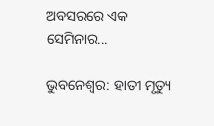ଅବସରରେ ଏକ ସେମିନାର...

ଭୁବନେଶ୍ୱର: ହାତୀ ମୃତ୍ୟୁ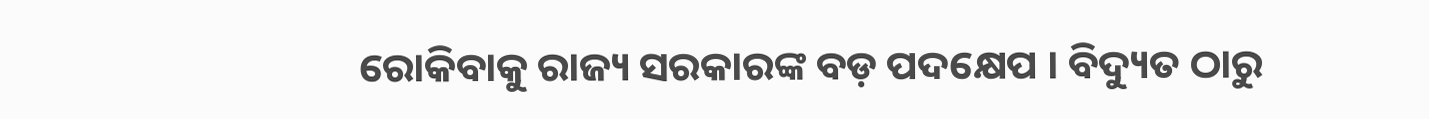ରୋକିବାକୁ ରାଜ୍ୟ ସରକାରଙ୍କ ବଡ଼ ପଦକ୍ଷେପ । ବିଦ୍ୟୁତ ଠାରୁ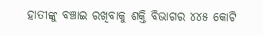ହାତୀଙ୍କୁ ବଞ୍ଚାଇ ରଖିବାକୁ ଶକ୍ତି ବିଭାଗର ୪୪୫ କୋଟି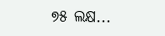୭୫ ଲକ୍ଷ...